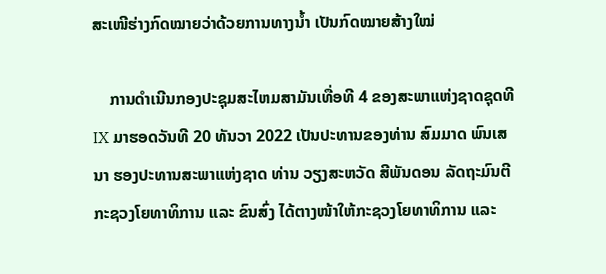ສະເໜີຮ່າງກົດໝາຍວ່າດ້ວຍການທາງນໍ້າ ເປັນກົດໝາຍສ້າງໃໝ່

    ການດຳເນີນກອງປະຊຸມສະໄຫມສາມັນເທື່ອທີ 4 ຂອງສະພາແຫ່ງຊາດຊຸດທີ IX ມາຮອດວັນທີ 20 ທັນວາ 2022 ເປັນປະທານຂອງທ່ານ ສົມມາດ ພົນເສນາ ຮອງປະທານສະພາແຫ່ງຊາດ ທ່ານ ວຽງສະຫວັດ ສີພັນດອນ ລັດຖະມົນຕີກະຊວງໂຍທາທິການ ແລະ ຂົນສົ່ງ ໄດ້ຕາງໜ້າໃຫ້ກະຊວງໂຍທາທິການ ແລະ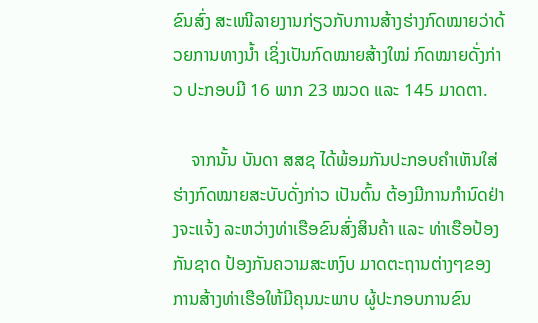ຂົນສົ່ງ ສະເໜີລາຍງານກ່ຽວກັບການສ້າງຮ່າງກົດໝາຍວ່າດ້ວຍການທາງນໍ້າ ເຊິ່ງເປັນກົດໝາຍສ້າງໃໝ່ ກົດໝາຍດັ່ງກ່າວ ປະກອບມີ 16 ພາກ 23 ໝວດ ແລະ 145 ມາດຕາ.

    ຈາກນັ້ນ ບັນດາ ສສຊ ໄດ້ພ້ອມກັນປະກອບຄຳເຫັນໃສ່ຮ່າງກົດໝາຍສະບັບດັ່ງກ່າວ ເປັນຕົ້ນ ຕ້ອງມີການກຳນົດຢ່າງຈະແຈ້ງ ລະຫວ່າງທ່າເຮືອຂົນສົ່ງສິນຄ້າ ແລະ ທ່າເຮືອປ້ອງກັນຊາດ ປ້ອງກັນຄວາມສະຫງົບ ມາດຕະຖານຕ່າງໆຂອງການສ້າງທ່າເຮືອໃຫ້ມີຄຸນນະພາບ ຜູ້ປະກອບການຂົນ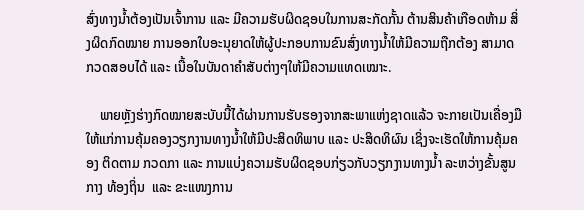ສົ່ງທາງນໍ້າຕ້ອງເປັນເຈົ້າການ ແລະ ມີຄວາມຮັບຜິດຊອບໃນການສະກັດກັ້ນ ຕ້ານສິນຄ້າເກືອດຫ້າມ ສິ່ງຜິດກົດໝາຍ ການອອກໃບອະນຸຍາດໃຫ້ຜູ້ປະກອບການຂົນສົ່ງທາງນໍ້າໃຫ້ມີຄວາມຖືກຕ້ອງ ສາມາດກວດສອບໄດ້ ແລະ ເນື້ອໃນບັນດາຄຳສັບຕ່າງໆໃຫ້ມີຄວາມແທດເໝາະ.

    ພາຍຫຼັງຮ່າງກົດໝາຍສະບັບນີ້ໄດ້ຜ່ານການຮັບຮອງຈາກສະພາແຫ່ງຊາດແລ້ວ ຈະກາຍເປັນເຄື່ອງມືໃຫ້ແກ່ການຄຸ້ມຄອງວຽກງານທາງນໍ້າໃຫ້ມີປະສິດທິພາບ ແລະ ປະສິດທິຜົນ ເຊິ່ງຈະເຮັດໃຫ້ການຄຸ້ມຄອງ ຕິດຕາມ ກວດກາ ແລະ ການແບ່ງຄວາມຮັບຜິດຊອບກ່ຽວກັບວຽກງານທາງນໍ້າ ລະຫວ່າງຂັ້ນສູນກາງ ທ້ອງຖິ່ນ  ແລະ ຂະແໜງການ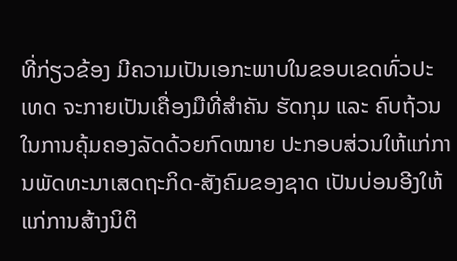ທີ່ກ່ຽວຂ້ອງ ມີຄວາມເປັນເອກະພາບໃນຂອບເຂດທົ່ວປະເທດ ຈະກາຍເປັນເຄື່ອງມືທີ່ສຳຄັນ ຮັດກຸມ ແລະ ຄົບຖ້ວນ ໃນການຄຸ້ມຄອງລັດດ້ວຍກົດໝາຍ ປະກອບສ່ວນໃຫ້ແກ່ການພັດທະນາເສດຖະກິດ-ສັງຄົມຂອງຊາດ ເປັນບ່ອນອີງໃຫ້ແກ່ການສ້າງນິຕິ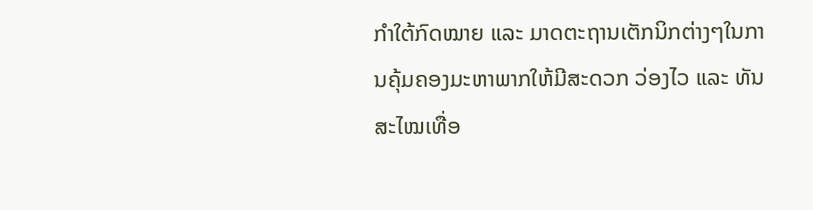ກຳໃຕ້ກົດໝາຍ ແລະ ມາດຕະຖານເຕັກນິກຕ່າງໆໃນການຄຸ້ມຄອງມະຫາພາກໃຫ້ມີສະດວກ ວ່ອງໄວ ແລະ ທັນສະໄໝເທື່ອ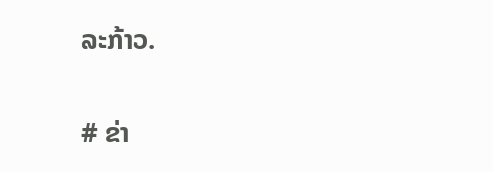ລະກ້າວ.

# ຂ່າ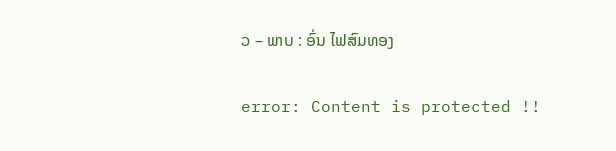ວ – ພາບ : ອົ່ນ ໄຟສົມທອງ

error: Content is protected !!